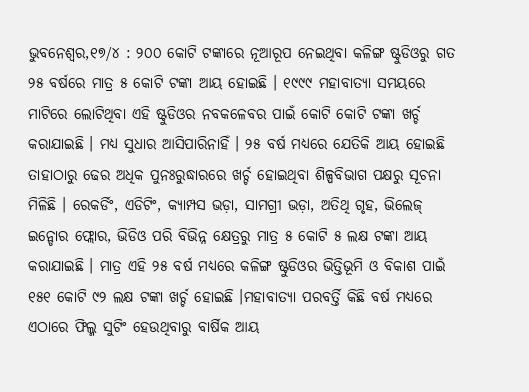ଭୁବନେଶ୍ବର,୧୭/୪ : ୨୦୦ କୋଟି ଟଙ୍କାରେ ନୂଆରୂପ ନେଇଥିବା କଳିଙ୍ଗ ଷ୍ଟୁଡିଓରୁ ଗତ ୨୫ ବର୍ଷରେ ମାତ୍ର ୫ କୋଟି ଟଙ୍କା ଆୟ ହୋଇଛି । ୧୯୯୯ ମହାବାତ୍ୟା ସମୟରେ ମାଟିରେ ଲୋଟିଥିବା ଏହି ଷ୍ଟୁଡିଓର ନବକଳେବର ପାଇଁ କୋଟି କୋଟି ଟଙ୍କା ଖର୍ଚ୍ଚ କରାଯାଇଛି । ମଧ୍ୟ ସୁଧାର ଆସିପାରିନାହିଁ । ୨୫ ବର୍ଷ ମଧ୍ୟରେ ଯେତିକି ଆୟ ହୋଇଛି ତାହାଠାରୁ ଢେର ଅଧିକ ପୁନଃରୁଦ୍ଧାରରେ ଖର୍ଚ୍ଚ ହୋଇଥିବା ଶିଳ୍ପବିଭାଗ ପକ୍ଷରୁ ସୂଚନା ମିଳିଛି । ରେକର୍ଡିଂ, ଏଡିଟିଂ, କ୍ୟାମ୍ପସ ଭଡ଼ା, ସାମଗ୍ରୀ ଭଡ଼ା, ଅତିଥି ଗୃହ, ଭିଲେଜ୍ ଇନ୍ଡୋର ଫ୍ଲୋର, ଭିଡିଓ ପରି ବିଭିନ୍ନ କ୍ଷେତ୍ରରୁ ମାତ୍ର ୫ କୋଟି ୫ ଲକ୍ଷ ଟଙ୍କା ଆୟ କରାଯାଇଛି । ମାତ୍ର ଏହି ୨୫ ବର୍ଷ ମଧ୍ୟରେ କଳିଙ୍ଗ ଷ୍ଟୁଡିଓର ଭିତ୍ତିଭୂମି ଓ ବିକାଶ ପାଇଁ ୧୫୧ କୋଟି ୯୨ ଲକ୍ଷ ଟଙ୍କା ଖର୍ଚ୍ଚ ହୋଇଛି ।ମହାବାତ୍ୟା ପରବର୍ତ୍ତି କିଛି ବର୍ଷ ମଧ୍ୟରେ ଏଠାରେ ଫିଲ୍ମ ସୁଟିଂ ହେଉଥିବାରୁ ବାର୍ଷିକ ଆୟ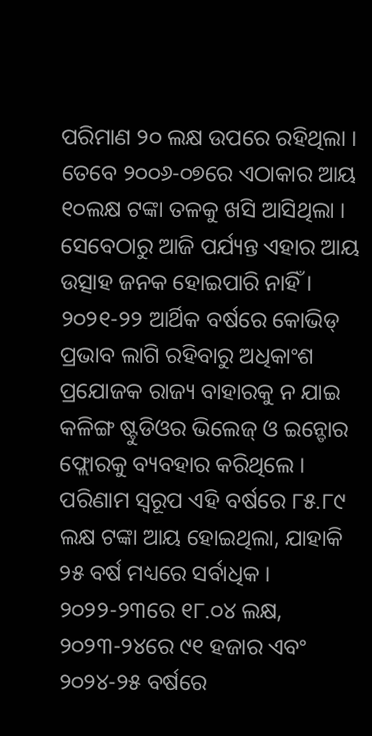ପରିମାଣ ୨୦ ଲକ୍ଷ ଉପରେ ରହିଥିଲା । ତେବେ ୨୦୦୬-୦୭ରେ ଏଠାକାର ଆୟ ୧୦ଲକ୍ଷ ଟଙ୍କା ତଳକୁ ଖସି ଆସିଥିଲା । ସେବେଠାରୁ ଆଜି ପର୍ଯ୍ୟନ୍ତ ଏହାର ଆୟ ଉତ୍ସାହ ଜନକ ହୋଇପାରି ନାହିଁ । ୨୦୨୧-୨୨ ଆର୍ଥିକ ବର୍ଷରେ କୋଭିଡ୍ ପ୍ରଭାବ ଲାଗି ରହିବାରୁ ଅଧିକାଂଶ ପ୍ରଯୋଜକ ରାଜ୍ୟ ବାହାରକୁ ନ ଯାଇ କଳିଙ୍ଗ ଷ୍ଟୁଡିଓର ଭିଲେଜ୍ ଓ ଇନ୍ଡୋର ଫ୍ଲୋରକୁ ବ୍ୟବହାର କରିଥିଲେ ।
ପରିଣାମ ସ୍ୱରୂପ ଏହି ବର୍ଷରେ ୮୫.୮୯ ଲକ୍ଷ ଟଙ୍କା ଆୟ ହୋଇଥିଲା, ଯାହାକି ୨୫ ବର୍ଷ ମଧ୍ୟରେ ସର୍ବାଧିକ । ୨୦୨୨-୨୩ରେ ୧୮.୦୪ ଲକ୍ଷ, ୨୦୨୩-୨୪ରେ ୯୧ ହଜାର ଏବଂ ୨୦୨୪-୨୫ ବର୍ଷରେ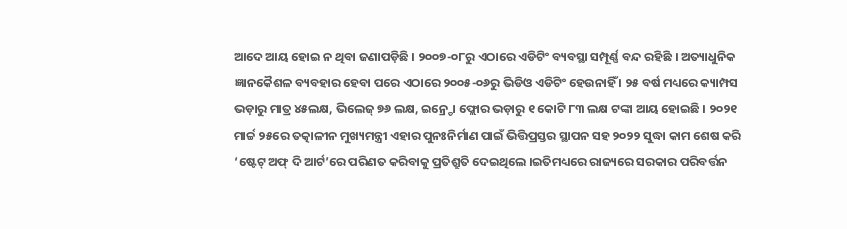ଆଦେ ଆୟ ହୋଇ ନ ଥିବା ଜଣାପଡ଼ିଛି । ୨୦୦୭-୦୮ରୁ ଏଠାରେ ଏଡିଟିଂ ବ୍ୟବସ୍ଥା ସମ୍ପୂର୍ଣ୍ଣ ବନ୍ଦ ରହିଛି । ଅତ୍ୟାଧୁନିକ ଜ୍ଞାନକୈଶଳ ବ୍ୟବହାର ହେବା ପରେ ଏଠାରେ ୨୦୦୫-୦୬ରୁ ଭିଡିଓ ଏଡିଟିଂ ହେଉନାହିଁ । ୨୫ ବର୍ଷ ମଧ୍ୟରେ କ୍ୟାମ୍ପସ ଭଡ଼ାରୁ ମାତ୍ର ୪୫ଲକ୍ଷ, ଭିଲେଜ୍ ୭୬ ଲକ୍ଷ, ଇନ୍ର୍ଡୋ ଫ୍ଲୋର ଭଡ଼ାରୁ ୧ କୋଟି ୮୩ ଲକ୍ଷ ଟଙ୍କା ଆୟ ହୋଇଛି । ୨୦୨୧ ମାର୍ଚ୍ଚ ୨୫ରେ ତତ୍କାଳୀନ ମୁଖ୍ୟମନ୍ତ୍ରୀ ଏହାର ପୁନଃନିର୍ମାଣ ପାଇଁ ଭିତ୍ତିପ୍ରସ୍ତର ସ୍ଥାପନ ସହ ୨୦୨୨ ସୁଦ୍ଧା କାମ ଶେଷ କରି ‘ଷ୍ଟେଟ୍ ଅଫ୍ ଦି ଆର୍ଟ’ରେ ପରିଣତ କରିବାକୁ ପ୍ରତିଶ୍ରୁତି ଦେଇଥିଲେ ।ଇତିମଧ୍ୟରେ ରାଜ୍ୟରେ ସରକାର ପରିବର୍ତ୍ତନ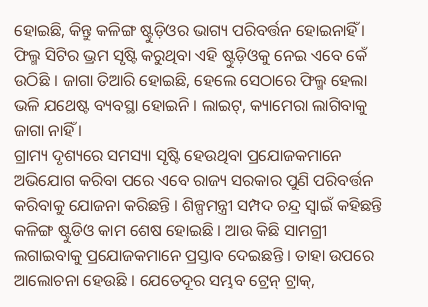ହୋଇଛି, କିନ୍ତୁ କଳିଙ୍ଗ ଷ୍ଟୁଡ଼ିଓର ଭାଗ୍ୟ ପରିବର୍ତ୍ତନ ହୋଇନାହିଁ । ଫିଲ୍ମ ସିଟିର ଭ୍ରମ ସୃଷ୍ଟି କରୁଥିବା ଏହି ଷ୍ଟୁଡ଼ିଓକୁ ନେଇ ଏବେ କେଁ ଉଠିଛି । ଜାଗା ତିଆରି ହୋଇଛି, ହେଲେ ସେଠାରେ ଫିଲ୍ମ ହେଲା ଭଳି ଯଥେଷ୍ଟ ବ୍ୟବସ୍ଥା ହୋଇନି । ଲାଇଟ୍, କ୍ୟାମେରା ଲାଗିବାକୁ ଜାଗା ନାହିଁ ।
ଗ୍ରାମ୍ୟ ଦୃଶ୍ୟରେ ସମସ୍ୟା ସୃଷ୍ଟି ହେଉଥିବା ପ୍ରଯୋଜକମାନେ ଅଭିଯୋଗ କରିବା ପରେ ଏବେ ରାଜ୍ୟ ସରକାର ପୁଣି ପରିବର୍ତ୍ତନ କରିବାକୁ ଯୋଜନା କରିଛନ୍ତି । ଶିଳ୍ପମନ୍ତ୍ରୀ ସମ୍ପଦ ଚନ୍ଦ୍ର ସ୍ୱାଇଁ କହିଛନ୍ତି କଳିଙ୍ଗ ଷ୍ଟୁଡିଓ କାମ ଶେଷ ହୋଇଛି । ଆଉ କିଛି ସାମଗ୍ରୀ ଲଗାଇବାକୁ ପ୍ରଯୋଜକମାନେ ପ୍ରସ୍ତାବ ଦେଇଛନ୍ତି । ତାହା ଉପରେ ଆଲୋଚନା ହେଉଛି । ଯେତେଦୂର ସମ୍ଭବ ଟ୍ରେନ୍ ଟ୍ରାକ୍,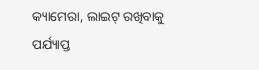କ୍ୟାମେରା, ଲାଇଟ୍ ରଖିବାକୁ ପର୍ଯ୍ୟାପ୍ତ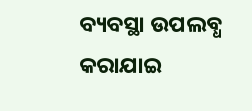ବ୍ୟବସ୍ଥା ଉପଲବ୍ଧ କରାଯାଇ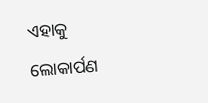ଏହାକୁ ଲୋକାର୍ପଣ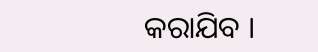କରାଯିବ ।